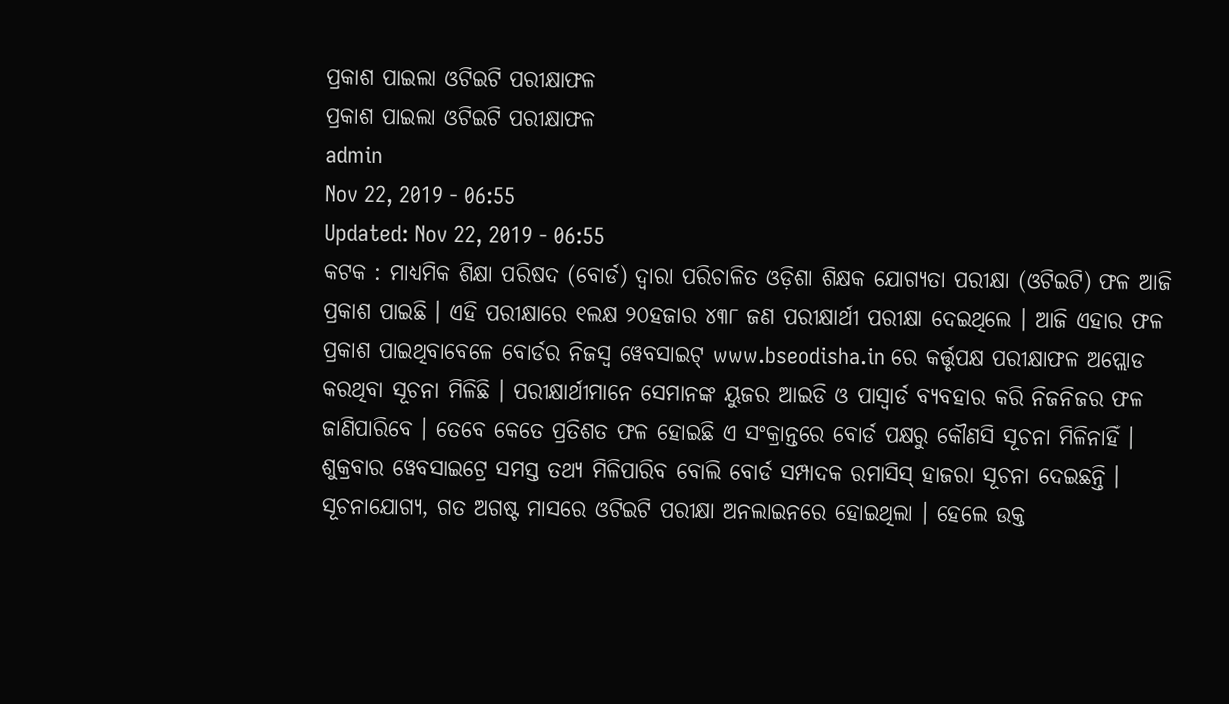ପ୍ରକାଶ ପାଇଲା ଓଟିଇଟି ପରୀକ୍ଷାଫଳ
ପ୍ରକାଶ ପାଇଲା ଓଟିଇଟି ପରୀକ୍ଷାଫଳ
admin
Nov 22, 2019 - 06:55
Updated: Nov 22, 2019 - 06:55
କଟକ : ମାଧ୍ୟମିକ ଶିକ୍ଷା ପରିଷଦ (ବୋର୍ଡ) ଦ୍ୱାରା ପରିଚାଳିତ ଓଡ଼ିଶା ଶିକ୍ଷକ ଯୋଗ୍ୟତା ପରୀକ୍ଷା (ଓଟିଇଟି) ଫଳ ଆଜି ପ୍ରକାଶ ପାଇଛି । ଏହି ପରୀକ୍ଷାରେ ୧ଲକ୍ଷ ୨୦ହଜାର ୪୩୮ ଜଣ ପରୀକ୍ଷାର୍ଥୀ ପରୀକ୍ଷା ଦେଇଥିଲେ । ଆଜି ଏହାର ଫଳ ପ୍ରକାଶ ପାଇଥିବାବେଳେ ବୋର୍ଡର ନିଜସ୍ୱ ୱେବସାଇଟ୍ www.bseodisha.in ରେ କର୍ତ୍ତୃପକ୍ଷ ପରୀକ୍ଷାଫଳ ଅପ୍ଲୋଡ କରଥିବା ସୂଚନା ମିଳିଛି । ପରୀକ୍ଷାର୍ଥୀମାନେ ସେମାନଙ୍କ ୟୁଜର ଆଇଡି ଓ ପାସ୍ୱାର୍ଡ ବ୍ୟବହାର କରି ନିଜନିଜର ଫଳ ଜାଣିପାରିବେ । ତେବେ କେତେ ପ୍ରତିଶତ ଫଳ ହୋଇଛି ଏ ସଂକ୍ରାନ୍ତରେ ବୋର୍ଡ ପକ୍ଷରୁ କୌଣସି ସୂଚନା ମିଳିନାହିଁ । ଶୁକ୍ରବାର ୱେବସାଇଟ୍ରେ ସମସ୍ତ ତଥ୍ୟ ମିଳିପାରିବ ବୋଲି ବୋର୍ଡ ସମ୍ପାଦକ ରମାସିସ୍ ହାଜରା ସୂଚନା ଦେଇଛନ୍ତି । ସୂଚନାଯୋଗ୍ୟ, ଗତ ଅଗଷ୍ଟ ମାସରେ ଓଟିଇଟି ପରୀକ୍ଷା ଅନଲାଇନରେ ହୋଇଥିଲା । ହେଲେ ଉକ୍ତ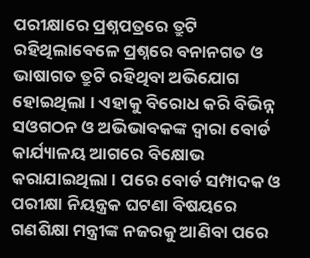ପରୀକ୍ଷାରେ ପ୍ରଶ୍ନପତ୍ରରେ ତ୍ରୁଟି ରହିଥିଲାବେଳେ ପ୍ରଶ୍ନରେ ବନାନଗତ ଓ ଭାଷାଗତ ତ୍ରୁଟି ରହିଥିବା ଅଭିଯୋଗ ହୋଇଥିଲା । ଏହାକୁ ବିରୋଧ କରି ବିଭିନ୍ନ ସଓଗଠନ ଓ ଅଭିଭାବକଙ୍କ ଦ୍ୱାରା ବୋର୍ଡ କାର୍ଯ୍ୟାଳୟ ଆଗରେ ବିକ୍ଷୋଭ କରାଯାଇଥିଲା । ପରେ ବୋର୍ଡ ସମ୍ପାଦକ ଓ ପରୀକ୍ଷା ନିୟନ୍ତ୍ରକ ଘଟଣା ବିଷୟରେ ଗଣଶିକ୍ଷା ମନ୍ତ୍ରୀଙ୍କ ନଜରକୁ ଆଣିବା ପରେ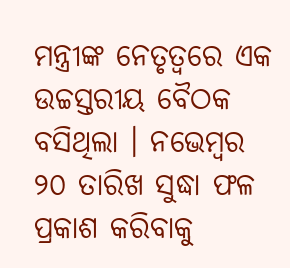ମନ୍ତ୍ରୀଙ୍କ ନେତୃତ୍ୱରେ ଏକ ଉଚ୍ଚସ୍ତରୀୟ ବୈଠକ ବସିଥିଲା । ନଭେମ୍ବର ୨୦ ତାରିଖ ସୁଦ୍ଧା ଫଳ ପ୍ରକାଶ କରିବାକୁ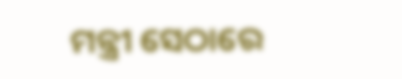ମନ୍ତ୍ରୀ ସେଠାରେ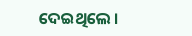ଦେଇଥିଲେ ।